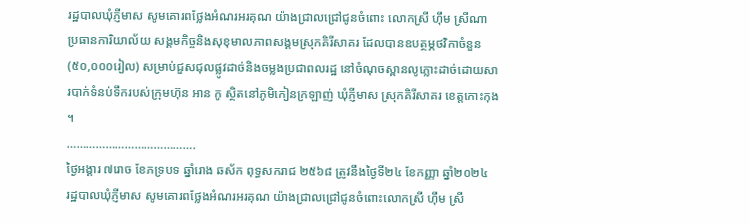រដ្ឋបាលឃុំភ្ញីមាស សូមគោរពថ្លែងអំណរអរគុណ យ៉ាងជ្រាលជ្រៅជូនចំពោះ លោកស្រី ហ៊ឹម ស្រីណា ប្រធានការិយាល័យ សង្គមកិច្ចនិងសុខុមាលភាពសង្គមស្រុកគិរីសាគរ ដែលបានឧបត្ថម្ភថវិកាចំនួន(៥០,០០០រៀល) សម្រាប់ជួសជុលផ្លូវដាច់និងចម្លងប្រជាពលរដ្ឋ នៅចំណុចស្ពានលូភ្លោះដាច់ដោយសារបាក់ទំនប់ទឹករបស់ក្រុមហ៊ុន អាន កូ ស្ថិតនៅភូមិកៀនក្រឡាញ់ ឃុំភ្ញីមាស ស្រុកគិរីសាគរ ខេត្ដកោះកុង ។
………………………………….
ថ្ងៃអង្គារ ៧រោច ខែភទ្របទ ឆ្នាំរោង ឆស័ក ពុទ្ធសករាជ ២៥៦៨ ត្រូវនឹងថ្ងៃទី២៤ ខែកញ្ញា ឆ្នាំ២០២៤
រដ្ឋបាលឃុំភ្ញីមាស សូមគោរពថ្លែងអំណរអរគុណ យ៉ាងជ្រាលជ្រៅជូនចំពោះលោកស្រី ហ៊ឹម ស្រី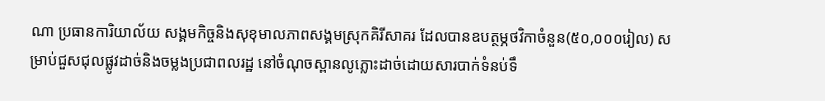ណា ប្រធានការិយាល័យ សង្គមកិច្ចនិងសុខុមាលភាពសង្គមស្រុកគិរីសាគរ ដែលបានឧបត្ថម្ភថវិកាចំនួន(៥០,០០០រៀល) សម្រាប់ជួសជុលផ្លូវដាច់និងចម្លងប្រជាពលរដ្ឋ នៅចំណុចស្ពានលូភ្លោះដាច់ដោយសារបាក់ទំនប់ទឹ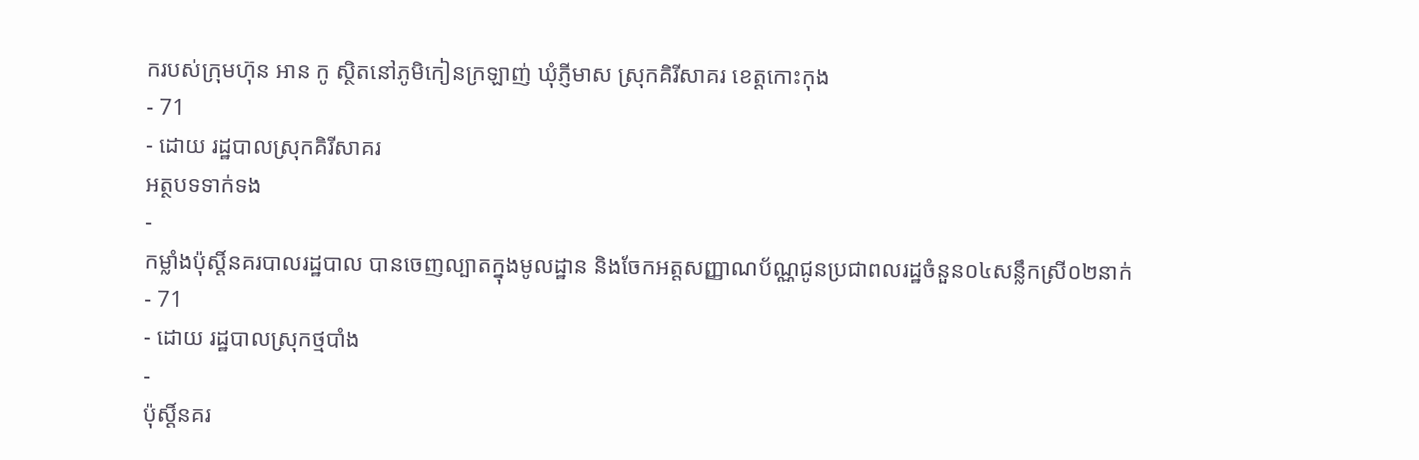ករបស់ក្រុមហ៊ុន អាន កូ ស្ថិតនៅភូមិកៀនក្រឡាញ់ ឃុំភ្ញីមាស ស្រុកគិរីសាគរ ខេត្ដកោះកុង
- 71
- ដោយ រដ្ឋបាលស្រុកគិរីសាគរ
អត្ថបទទាក់ទង
-
កម្លាំងប៉ុស្តិ៍នគរបាលរដ្ឋបាល បានចេញល្បាតក្នុងមូលដ្ឋាន និងចែកអត្តសញ្ញាណប័ណ្ណជូនប្រជាពលរដ្ឋចំនួន០៤សន្លឹកស្រី០២នាក់
- 71
- ដោយ រដ្ឋបាលស្រុកថ្មបាំង
-
ប៉ុស្តិ៍នគរ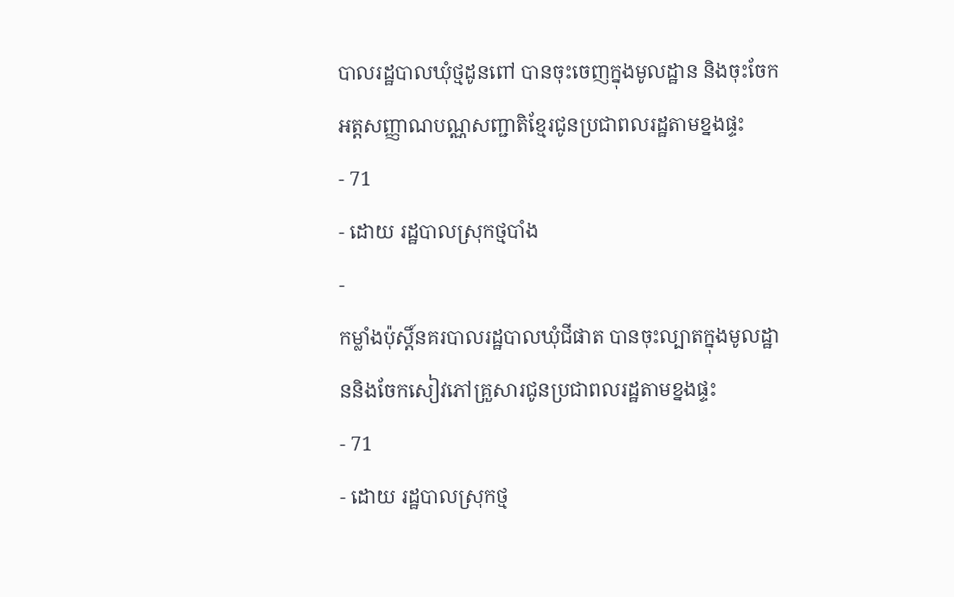បាលរដ្ឋបាលឃុំថ្មដូនពៅ បានចុះចេញក្នុងមូលដ្ឋាន និងចុះចែកអត្តសញ្ញាណបណ្ណសញ្ជាតិខ្មែរជូនប្រជាពលរដ្ឋតាមខ្នងផ្ទះ
- 71
- ដោយ រដ្ឋបាលស្រុកថ្មបាំង
-
កម្លាំងប៉ុស្តិ៍នគរបាលរដ្ឋបាលឃុំជីផាត បានចុះល្បាតក្នុងមូលដ្ឋាននិងចែកសៀវភៅគ្រួសារជូនប្រជាពលរដ្ឋតាមខ្នងផ្ទះ
- 71
- ដោយ រដ្ឋបាលស្រុកថ្ម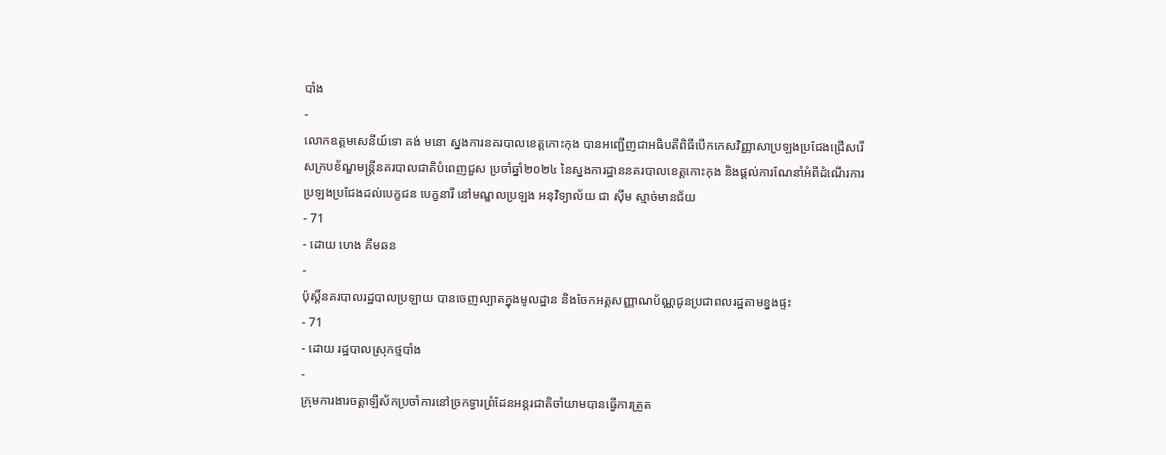បាំង
-
លោកឧត្តមសេនីយ៍ទោ គង់ មនោ ស្នងការនគរបាលខេត្តកោះកុង បានអញ្ជើញជាអធិបតីពិធីបើកកេសវិញ្ញាសាប្រឡងប្រជែងជ្រើសរើសក្របខ័ណ្ឌមន្ត្រីនគរបាលជាតិបំពេញជួស ប្រចាំឆ្នាំ២០២៤ នៃស្នងការដ្ឋាននគរបាលខេត្តកោះកុង និងផ្តល់ការណែនាំអំពីដំណើរការប្រឡងប្រជែងដល់បេក្ខជន បេក្ខនារី នៅមណ្ឌលប្រឡង អនុវិទ្យាល័យ ជា ស៊ីម ស្មាច់មានជ័យ
- 71
- ដោយ ហេង គីមឆន
-
ប៉ុស្តិ៍នគរបាលរដ្ឋបាលប្រឡាយ បានចេញល្បាតក្នុងមូលដ្ឋាន និងចែកអត្តសញ្ញាណប័ណ្ណជូនប្រជាពលរដ្ឋតាមខ្នងផ្ទះ
- 71
- ដោយ រដ្ឋបាលស្រុកថ្មបាំង
-
ក្រុមការងារចត្តាឡីស័កប្រចាំការនៅច្រកទ្វារព្រំដែនអន្ដរជាតិចាំយាមបានធ្វើការត្រួត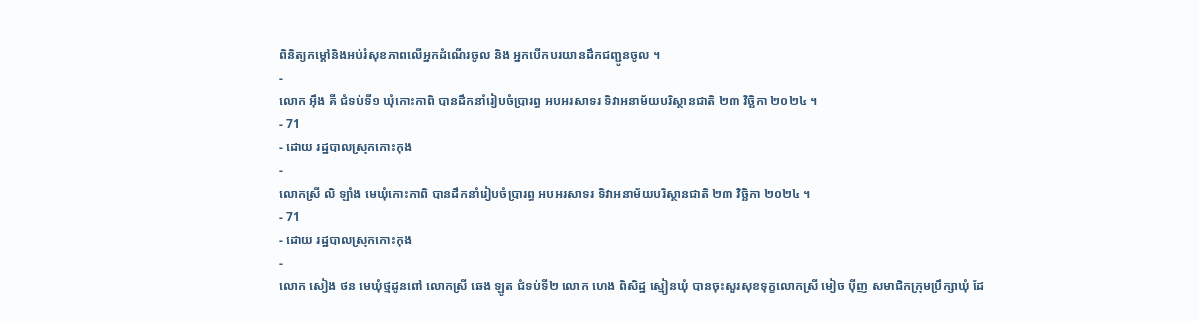ពិនិត្យកម្ដៅនិងអប់រំសុខភាពលើអ្នកដំណើរចូល និង អ្នកបើកបរយានដឹកជញ្ជូនចូល ។
-
លោក អុឹង គី ជំទប់ទី១ ឃុំកោះកាពិ បានដឹកនាំរៀបចំប្រារព្ធ អបអរសាទរ ទិវាអនាម័យបរិស្ថានជាតិ ២៣ វិច្ឆិកា ២០២៤ ។
- 71
- ដោយ រដ្ឋបាលស្រុកកោះកុង
-
លោកស្រី លិ ឡាំង មេឃុំកោះកាពិ បានដឹកនាំរៀបចំប្រារព្ធ អបអរសាទរ ទិវាអនាម័យបរិស្ថានជាតិ ២៣ វិច្ឆិកា ២០២៤ ។
- 71
- ដោយ រដ្ឋបាលស្រុកកោះកុង
-
លោក សៀង ថន មេឃុំថ្មដូនពៅ លោកស្រី ឆេង ឡូត ជំទប់ទី២ លោក ហេង ពិសិដ្ឋ ស្មៀនឃុំ បានចុះសួរសុខទុក្ខលោកស្រី មៀច ប៉ីញ សមាជិកក្រុមប្រឹក្សាឃុំ ដែ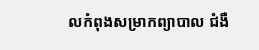លកំពុងសម្រាកព្យាបាល ជំងឺ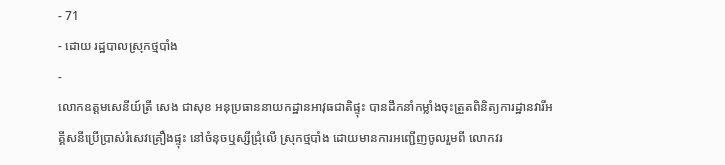- 71
- ដោយ រដ្ឋបាលស្រុកថ្មបាំង
-
លោកឧត្តមសេនីយ៍ត្រី សេង ជាសុខ អនុប្រធាននាយកដ្ឋានអាវុធជាតិផ្ទុះ បានដឹកនាំកម្លាំងចុះត្រួតពិនិត្យការដ្ឋានវារីអគ្គីសនីប្រើប្រាស់រំសេវគ្រឿងផ្ទុះ នៅចំនុចឬស្សីជ្រុំលើ ស្រុកថ្មបាំង ដោយមានការអញ្ជេីញចូលរួមពី លោកវរ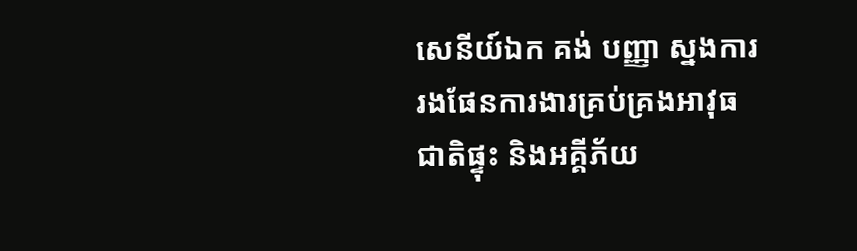សេនីយ៍ឯក គង់ បញ្ញា ស្នងការរងផែនការងារគ្រប់គ្រងអាវុធជាតិផ្ទុះ និងអគ្គីភ័យ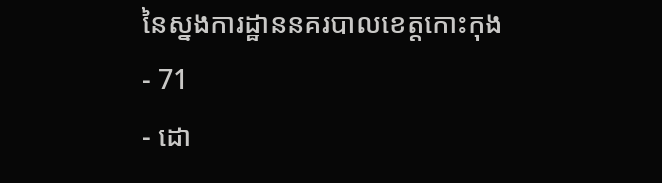នៃស្នងការដ្ឋាននគរបាលខេត្តកោះកុង
- 71
- ដោ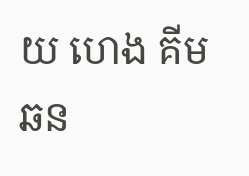យ ហេង គីមឆន